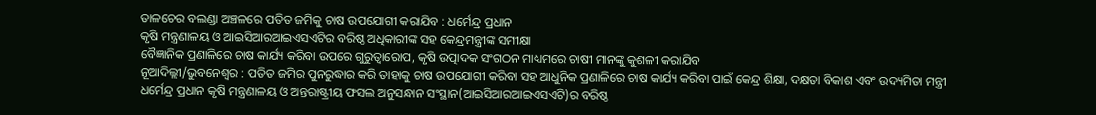ତାଳଚେର ବଲଣ୍ଡା ଅଞ୍ଚଳରେ ପତିତ ଜମିକୁ ଚାଷ ଉପଯୋଗୀ କରାଯିବ : ଧର୍ମେନ୍ଦ୍ର ପ୍ରଧାନ
କୃଷି ମନ୍ତ୍ରଣାଳୟ ଓ ଆଇସିଆରଆଇଏସଏଟିର ବରିଷ୍ଠ ଅଧିକାରୀଙ୍କ ସହ କେନ୍ଦ୍ରମନ୍ତ୍ରୀଙ୍କ ସମୀକ୍ଷା
ବୈଜ୍ଞାନିକ ପ୍ରଣାଳିରେ ଚାଷ କାର୍ଯ୍ୟ କରିବା ଉପରେ ଗୁରୁତ୍ୱାରୋପ, କୃଷି ଉତ୍ପାଦକ ସଂଗଠନ ମାଧ୍ୟମରେ ଚାଷୀ ମାନଙ୍କୁ କୁଶଳୀ କରାଯିବ
ନୂଆଦିଲ୍ଲୀ/ଭୁବନେଶ୍ୱର : ପତିତ ଜମିର ପୁନରୁଦ୍ଧାର କରି ତାହାକୁ ଚାଷ ଉପଯୋଗୀ କରିବା ସହ ଆଧୁନିକ ପ୍ରଣାଳିରେ ଚାଷ କାର୍ଯ୍ୟ କରିବା ପାଇଁ କେନ୍ଦ୍ର ଶିକ୍ଷା, ଦକ୍ଷତା ବିକାଶ ଏବଂ ଉଦ୍ୟମିତା ମନ୍ତ୍ରୀ ଧର୍ମେନ୍ଦ୍ର ପ୍ରଧାନ କୃଷି ମନ୍ତ୍ରଣାଳୟ ଓ ଅନ୍ତରାଷ୍ଟ୍ରୀୟ ଫସଲ ଅନୁସନ୍ଧାନ ସଂସ୍ଥାନ(ଆଇସିଆରଆଇଏସଏଟି)ର ବରିଷ୍ଠ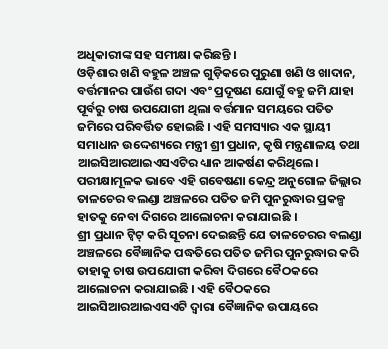ଅଧିକାରୀଙ୍କ ସହ ସମୀକ୍ଷା କରିଛନ୍ତି ।
ଓଡ଼ିଶାର ଖଣି ବହୁଳ ଅଞ୍ଚଳ ଗୁଡ଼ିକରେ ପୁରୁଣା ଖଣି ଓ ଖାଦାନ, ବର୍ତ୍ତମାନର ପାଉଁଶ ଗଦା ଏବଂ ପ୍ରଦୂଷଣ ଯୋଗୁଁ ବହୁ ଜମି ଯାହା ପୂର୍ବରୁ ଚାଷ ଉପଯୋଗୀ ଥିଲା ବର୍ତ୍ତମାନ ସମୟରେ ପତିତ ଜମିରେ ପରିବର୍ତ୍ତିତ ହୋଇଛି । ଏହି ସମସ୍ୟାର ଏକ ସ୍ଥାୟୀ ସମାଧାନ ଉଦ୍ଦେଶ୍ୟରେ ମନ୍ତ୍ରୀ ଶ୍ରୀ ପ୍ରଧାନ, କୃଷି ମନ୍ତ୍ରଣାଳୟ ତଥା ଆଇସିଆରଆଇଏସଏଟିର ଧ୍ୟାନ ଆକର୍ଷଣ କରିଥିଲେ। ପରୀକ୍ଷାମୂଳକ ଭାବେ ଏହି ଗବେଷଣା କେନ୍ଦ୍ର ଅନୁଗୋଳ ଜିଲ୍ଲାର ତାଳଚେର ବଲଣ୍ଡା ଅଞ୍ଚଳରେ ପତିତ ଜମି ପୁନରୁଦ୍ଧାର ପ୍ରକଳ୍ପ ହାତକୁ ନେବା ଦିଗରେ ଆଲୋଚନା କରାଯାଇଛି ।
ଶ୍ରୀ ପ୍ରଧାନ ଟ୍ୱିଟ୍ କରି ସୂଚନା ଦେଇଛନ୍ତି ଯେ ତାଳଚେରର ବଲଣ୍ଡା ଅଞ୍ଚଳରେ ବୈଜ୍ଞାନିକ ପଦ୍ଧତିରେ ପତିତ ଜମିର ପୁନରୁଦ୍ଧାର କରି ତାହାକୁ ଚାଷ ଉପଯୋଗୀ କରିବା ଦିଗରେ ବୈଠକରେ ଆଲୋଚନା କରାଯାଇଛି । ଏହି ବୈଠକରେ ଆଇସିଆରଆଇଏସଏଟି ଦ୍ୱାରା ବୈଜ୍ଞାନିକ ଉପାୟରେ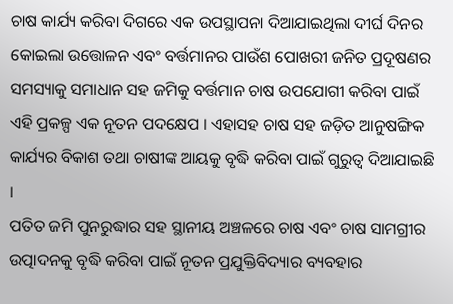ଚାଷ କାର୍ଯ୍ୟ କରିବା ଦିଗରେ ଏକ ଉପସ୍ଥାପନା ଦିଆଯାଇଥିଲା ଦୀର୍ଘ ଦିନର କୋଇଲା ଉତ୍ତୋଳନ ଏବଂ ବର୍ତ୍ତମାନର ପାଉଁଶ ପୋଖରୀ ଜନିତ ପ୍ରଦୂଷଣର ସମସ୍ୟାକୁ ସମାଧାନ ସହ ଜମିକୁ ବର୍ତ୍ତମାନ ଚାଷ ଉପଯୋଗୀ କରିବା ପାଇଁ ଏହି ପ୍ରକଳ୍ପ ଏକ ନୂତନ ପଦକ୍ଷେପ । ଏହାସହ ଚାଷ ସହ ଜଡ଼ିତ ଆନୁଷଙ୍ଗିକ କାର୍ଯ୍ୟର ବିକାଶ ତଥା ଚାଷୀଙ୍କ ଆୟକୁ ବୃଦ୍ଧି କରିବା ପାଇଁ ଗୁରୁତ୍ୱ ଦିଆଯାଇଛି ।
ପତିତ ଜମି ପୁନରୁଦ୍ଧାର ସହ ସ୍ଥାନୀୟ ଅଞ୍ଚଳରେ ଚାଷ ଏବଂ ଚାଷ ସାମଗ୍ରୀର ଉତ୍ପାଦନକୁ ବୃଦ୍ଧି କରିବା ପାଇଁ ନୂତନ ପ୍ରଯୁକ୍ତିବିଦ୍ୟାର ବ୍ୟବହାର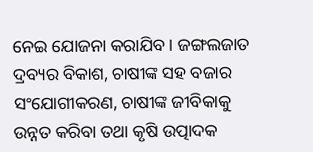ନେଇ ଯୋଜନା କରାଯିବ । ଜଙ୍ଗଲଜାତ ଦ୍ରବ୍ୟର ବିକାଶ, ଚାଷୀଙ୍କ ସହ ବଜାର ସଂଯୋଗୀକରଣ, ଚାଷୀଙ୍କ ଜୀବିକାକୁ ଉନ୍ନତ କରିବା ତଥା କୃଷି ଉତ୍ପାଦକ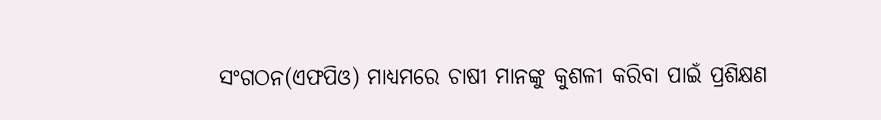ସଂଗଠନ(ଏଫପିଓ) ମାଧ୍ୟମରେ ଚାଷୀ ମାନଙ୍କୁ କୁଶଳୀ କରିବା ପାଇଁ ପ୍ରଶିକ୍ଷଣ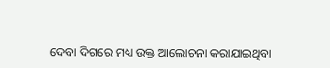ଦେବା ଦିଗରେ ମଧ୍ୟ ଉକ୍ତ ଆଲୋଚନା କରାଯାଇଥିବା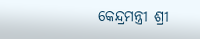କେନ୍ଦ୍ରମନ୍ତ୍ରୀ ଶ୍ରୀ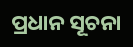ପ୍ରଧାନ ସୂଚନା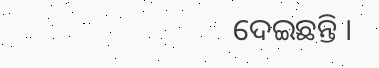ଦେଇଛନ୍ତି ।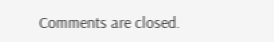Comments are closed.